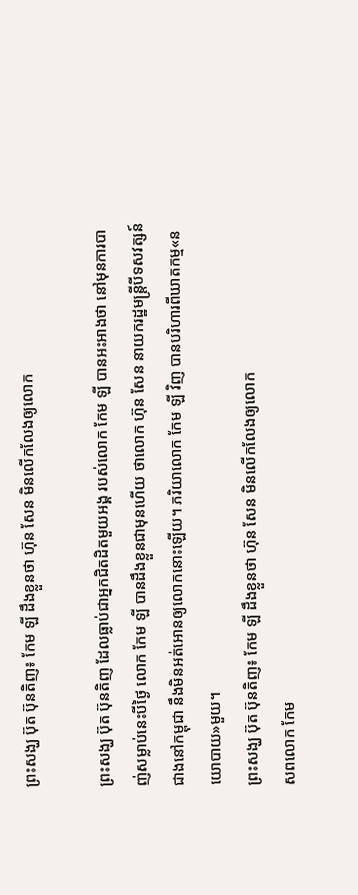ព្រះសង្ឃ ប៊ុត ប៊ុនតិញ៖ កែម ឡី ដឹងខ្លួនថា ហ៊ុន សែន មិនលើកលែងឲ្យលោក

ព្រះសង្ឃ ប៊ុត ប៊ុនតិញ ដែលធ្លាប់ជាអ្នកជិតដិតមួយអង្គ របស់លោក កែម ឡី បានអះអាងថា នៅមុនការបាញ់សម្លាប់នេះបីថ្ងៃ លោក កែម ឡី បានដឹងខ្លួនជាមុនហើយ ថាលោក ហ៊ុន សែន នាយករដ្ឋមន្ត្រីបីទសវត្សន៍ជាងនៅកម្ពុជា នឹងមិនអត់អោនឲ្យលោកនោះឡើយ។ ភរិយាលោក កែម ឡី វិញ បានបរិហារពីឃាតកម្ម«នយោបាយ»មួយ។
ព្រះសង្ឃ ប៊ុត ប៊ុនតិញ៖ កែម ឡី ដឹងខ្លួនថា ហ៊ុន សែន មិនលើកលែងឲ្យលោក
សពលោក កែម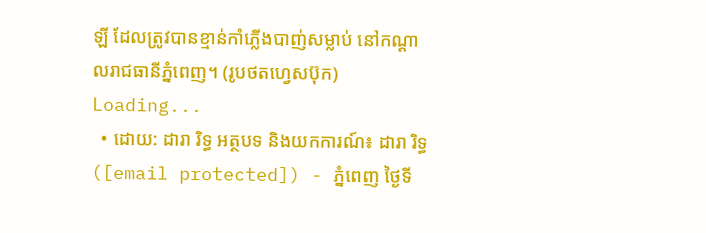ឡី ដែលត្រូវបានខ្មាន់កាំភ្លើងបាញ់សម្លាប់ នៅកណ្ដាលរាជធានីភ្នំពេញ។ (រូបថតហ្វេសប៊ុក)
Loading...
  • ដោយ: ដារា រិទ្ធ អត្ថបទ និងយកការណ៍៖ ដារា រិទ្ធ ([email protected]) - ភ្នំពេញ ថ្ងៃទី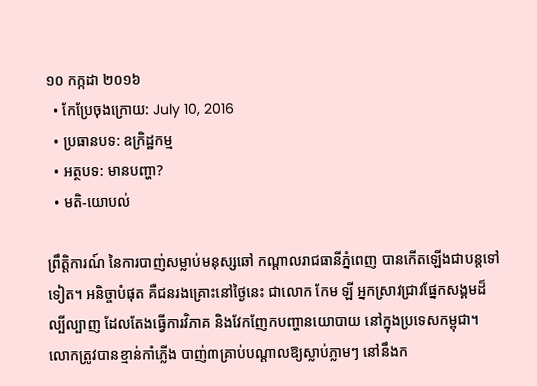១០ កក្កដា ២០១៦
  • កែប្រែចុងក្រោយ: July 10, 2016
  • ប្រធានបទ: ឧក្រិដ្ឋកម្ម
  • អត្ថបទ: មានបញ្ហា?
  • មតិ-យោបល់

ព្រឹត្តិការណ៍ នៃការបាញ់សម្លាប់មនុស្សឆៅ កណ្ដាលរាជធានីភ្នំពេញ បានកើតឡើងជាបន្តទៅទៀត។ អនិច្ចាបំផុត គឺជនរងគ្រោះនៅថ្ងៃនេះ ជាលោក កែម ឡី អ្នកស្រាវជ្រាវផ្នែកសង្គមដ៏ល្បីល្បាញ ដែលតែងធ្វើការវិភាគ និងវែកញែកបញ្ហានយោបាយ នៅក្នុងប្រទេសកម្ពុជា។ លោកត្រូវបានខ្មាន់កាំភ្លើង បាញ់៣គ្រាប់បណ្ដាលឱ្យស្លាប់ភ្លាមៗ នៅនឹងក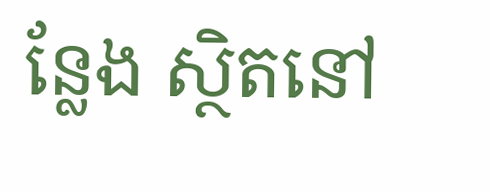ន្លែង ស្ថិតនៅ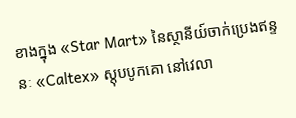ខាងក្នុង «Star Mart» នៃស្ថានីយ៍ចាក់ប្រេងឥន្ទនៈ «Caltex» ស្តុបបូកគោ នៅវេលា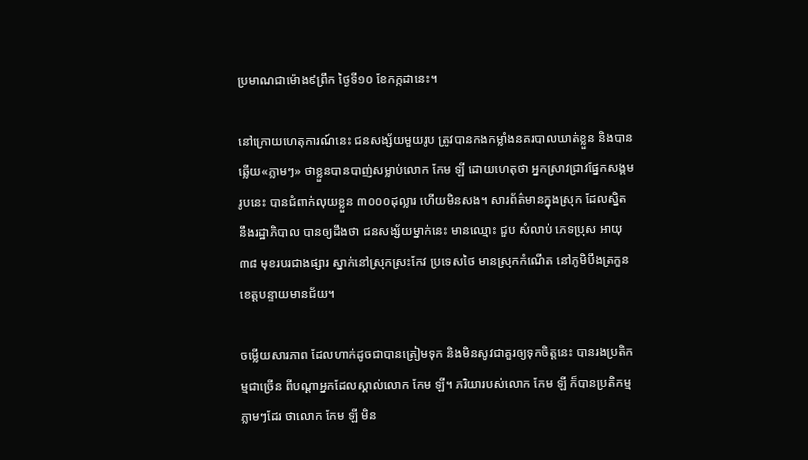ប្រមាណជាម៉ោង៩ព្រឹក ថ្ងៃទី១០ ខែកក្កដានេះ។

នៅក្រោយហេតុការណ៍នេះ ជនសង្ស័យមួយរូប ត្រូវបានកងកម្លាំងនគរបាលឃាត់ខ្លួន និងបានឆ្លើយ«ភ្លាមៗ» ថាខ្លួនបានបាញ់សម្លាប់លោក កែម ឡី ដោយហេតុថា អ្នកស្រាវជ្រាវផ្នែកសង្គមរូបនេះ បានជំពាក់លុយខ្លួន ៣០០០ដុល្លារ ហើយមិនសង។ សារព័ត៌មានក្នុងស្រុក ដែលស្និតនឹងរដ្ឋាភិបាល បានឲ្យដឹងថា ជនសង្ស័យម្នាក់នេះ មានឈ្មោះ ជួប សំលាប់ ភេទប្រុស អាយុ៣៨ មុខរបរជាងផ្សារ ស្នាក់នៅស្រុកស្រះកែវ ប្រទេសថៃ មានស្រុកកំណើត នៅភូមិបឹងត្រកួន ខេត្តបន្ទាយមានជ័យ។

ចម្លើយសារភាព ដែលហាក់ដូចជាបានត្រៀមទុក និងមិនសូវជាគួរឲ្យទុកចិត្តនេះ បានរងប្រតិកម្មជាច្រើន ពីបណ្ដាអ្នកដែលស្គាល់លោក កែម ឡី។ ភរិយារបស់លោក កែម ឡី ក៏បានប្រតិកម្មភ្លាមៗដែរ ថាលោក កែម ឡី មិន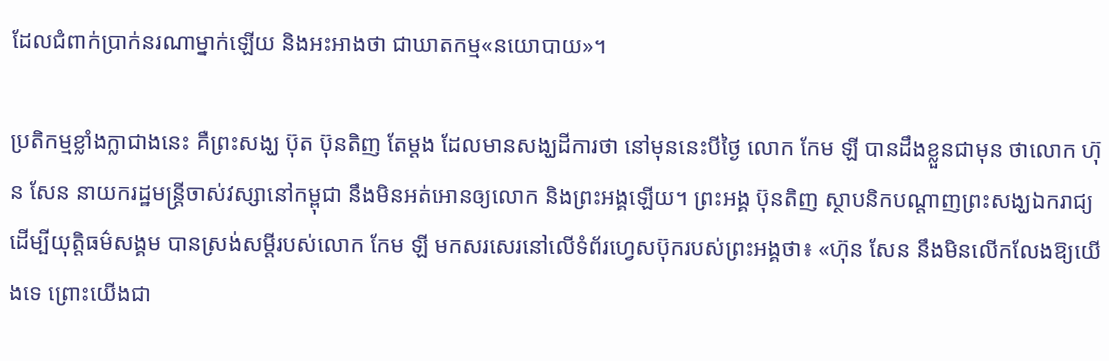ដែលជំពាក់ប្រាក់នរណាម្នាក់ឡើយ និងអះអាងថា ជាឃាតកម្ម«នយោបាយ»។

ប្រតិកម្មខ្លាំងក្លាជាងនេះ គឺព្រះសង្ឃ ប៊ុត ប៊ុនតិញ តែម្ដង ដែលមានសង្ឃដីការថា នៅមុននេះបីថ្ងៃ លោក កែម ឡី បានដឹងខ្លួនជាមុន ថាលោក ហ៊ុន សែន នាយករដ្ឋមន្ត្រីចាស់វស្សានៅកម្ពុជា នឹងមិនអត់អោនឲ្យលោក និងព្រះអង្គឡើយ។ ព្រះអង្គ ប៊ុនតិញ ស្ថាបនិកបណ្ដាញព្រះសង្ឃឯករាជ្យដើម្បីយុត្តិធម៌សង្គម បានស្រង់សម្ដីរបស់លោក កែម ឡី មកសរសេរនៅលើទំព័រហ្វេសប៊ុករបស់ព្រះអង្គថា៖ «ហ៊ុន សែន នឹងមិនលេីកលែងឱ្យយេីងទេ ព្រោះយេីងជា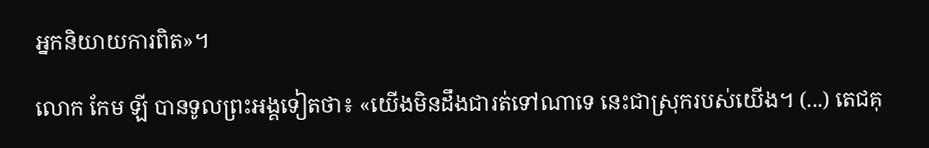អ្នកនិយាយការពិត»។

លោក កែម ឡី បានទូលព្រះអង្គទៀតថា៖ «យេីងមិនដឹងជារត់ទៅណាទេ នេះជាស្រុករបស់យេីង។ (...) តេជគុ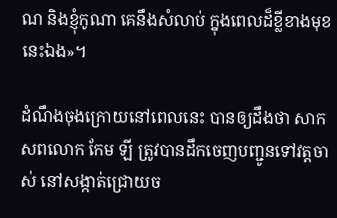ណ និងខ្ញុំកូណា គេនឹងសំលាប់ ក្នុងពេលដ៏ខ្លីខាងមុខនេះឯង»។

ដំណឹងចុងក្រោយនៅពេលនេះ បានឲ្យដឹងថា សាកសពលោក កែម ឡី ត្រូវបានដឹកចេញបញ្ជូនទៅវត្តចាស់ នៅសង្កាត់ជ្រោយច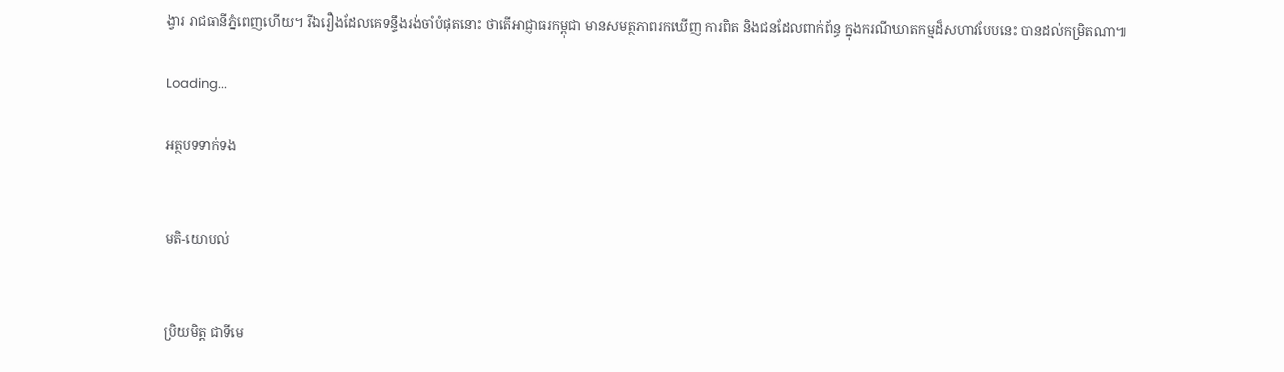ង្វារ រាជធានីភ្នំពេញហើយ។ រីឯរឿងដែលគេទន្ទឹងរង់ចាំបំផុតនោះ ថាតើអាជ្ញាធរកម្ពុជា មានសមត្ថភាពរកឃើញ ការពិត និងជនដែលពាក់ព័ន្ធ ក្នុងករណីឃាតកម្មដ៏សហាវបែបនេះ បានដល់កម្រិតណា៕

Loading...

អត្ថបទទាក់ទង


មតិ-យោបល់


ប្រិយមិត្ត ជាទីមេ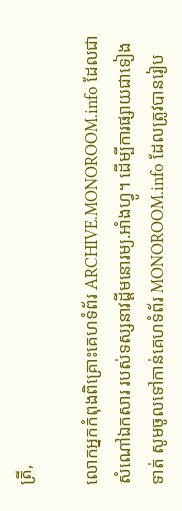ត្រី,

លោកអ្នកកំពុងពិគ្រោះគេហទំព័រ ARCHIVE.MONOROOM.info ដែលជាសំណៅឯកសារ របស់ទស្សនាវដ្ដីមនោរម្យ.អាំងហ្វូ។ ដើម្បីការផ្សាយជាទៀងទាត់ សូមចូលទៅកាន់គេហទំព័រ MONOROOM.info ដែលត្រូវបានរៀប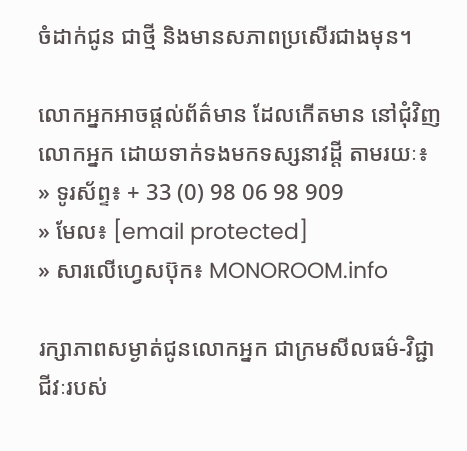ចំដាក់ជូន ជាថ្មី និងមានសភាពប្រសើរជាងមុន។

លោកអ្នកអាចផ្ដល់ព័ត៌មាន ដែលកើតមាន នៅជុំវិញលោកអ្នក ដោយទាក់ទងមកទស្សនាវដ្ដី តាមរយៈ៖
» ទូរស័ព្ទ៖ + 33 (0) 98 06 98 909
» មែល៖ [email protected]
» សារលើហ្វេសប៊ុក៖ MONOROOM.info

រក្សាភាពសម្ងាត់ជូនលោកអ្នក ជាក្រមសីលធម៌-វិជ្ជាជីវៈរបស់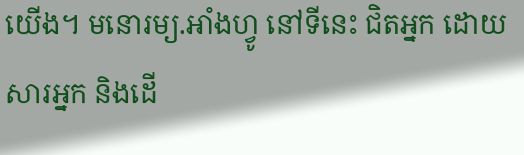យើង។ មនោរម្យ.អាំងហ្វូ នៅទីនេះ ជិតអ្នក ដោយសារអ្នក និងដើ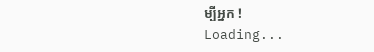ម្បីអ្នក !
Loading...